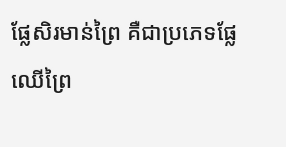ផ្លែសិរមាន់ព្រៃ គឺជាប្រភេទផ្លែឈើព្រៃ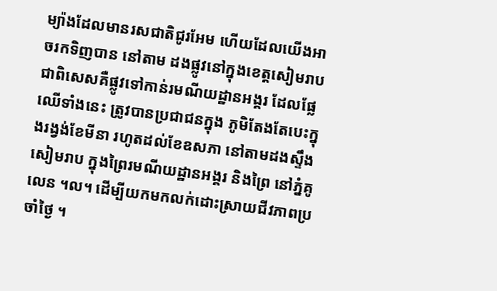ម្យ៉ាងដែលមានរសជាតិជូរអែម ហើយដែលយើងអាចរកទិញបាន នៅតាម ដងផ្លូវនៅក្នុងខេត្តសៀមរាប ជាពិសេសគឺផ្លូវទៅកាន់រមណីយដ្ឋានអង្គរ ដែលផ្លែឈើទាំងនេះ ត្រូវបានប្រជាជនក្នុង ភូមិតែងតែបេះក្នុងរង្វង់ខែមីនា រហូតដល់ខែឧសភា នៅតាមដងស្ទឹងសៀមរាប ក្នុងព្រៃរមណីយដ្ឋានអង្គរ និងព្រៃ នៅភ្នំគូលេន ។ល។ ដើម្បីយកមកលក់ដោះស្រាយជីវភាពប្រចាំថ្ងៃ ។